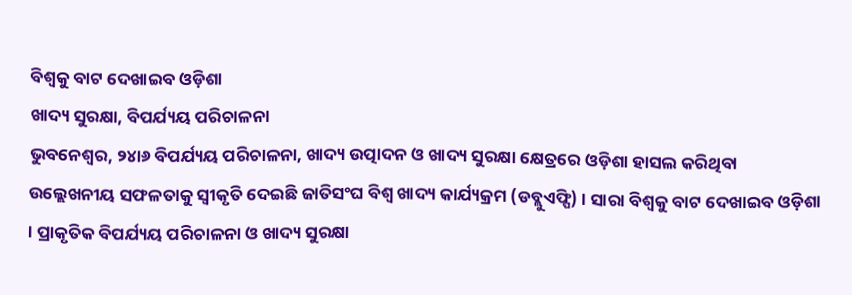ବିଶ୍ୱକୁ ବାଟ ଦେଖାଇବ ଓଡ଼ିଶା
ଖାଦ୍ୟ ସୁରକ୍ଷା, ବିପର୍ଯ୍ୟୟ ପରିଚାଳନା
ଭୁବନେଶ୍ୱର, ୨୪ା୬ ବିପର୍ଯ୍ୟୟ ପରିଚାଳନା, ଖାଦ୍ୟ ଉତ୍ପାଦନ ଓ ଖାଦ୍ୟ ସୁରକ୍ଷା କ୍ଷେତ୍ରରେ ଓଡ଼ିଶା ହାସଲ କରିଥିବା ଉଲ୍ଲେଖନୀୟ ସଫଳତାକୁ ସ୍ୱୀକୃତି ଦେଇଛି ଜାତିସଂଘ ବିଶ୍ୱ ଖାଦ୍ୟ କାର୍ଯ୍ୟକ୍ରମ (ଡବ୍ଲୁଏଫ୍ପି) । ସାରା ବିଶ୍ୱକୁ ବାଟ ଦେଖାଇବ ଓଡ଼ିଶା । ପ୍ରାକୃତିକ ବିପର୍ଯ୍ୟୟ ପରିଚାଳନା ଓ ଖାଦ୍ୟ ସୁରକ୍ଷା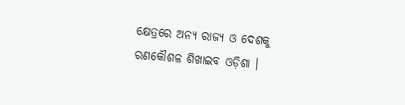କ୍ଷେତ୍ରରେ ଅନ୍ୟ ରାଜ୍ୟ ଓ ଦେଶକୁ ରଣକୌଶଳ ଶିଖାଇବ ଓଡ଼ିଶା ।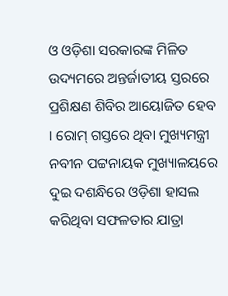ଓ ଓଡ଼ିଶା ସରକାରଙ୍କ ମିଳିତ ଉଦ୍ୟମରେ ଅନ୍ତର୍ଜାତୀୟ ସ୍ତରରେ ପ୍ରଶିକ୍ଷଣ ଶିବିର ଆୟୋଜିତ ହେବ । ରୋମ୍ ଗସ୍ତରେ ଥିବା ମୁଖ୍ୟମନ୍ତ୍ରୀ ନବୀନ ପଟ୍ଟନାୟକ ମୁଖ୍ୟାଳୟରେ ଦୁଇ ଦଶନ୍ଧିରେ ଓଡ଼ିଶା ହାସଲ କରିଥିବା ସଫଳତାର ଯାତ୍ରା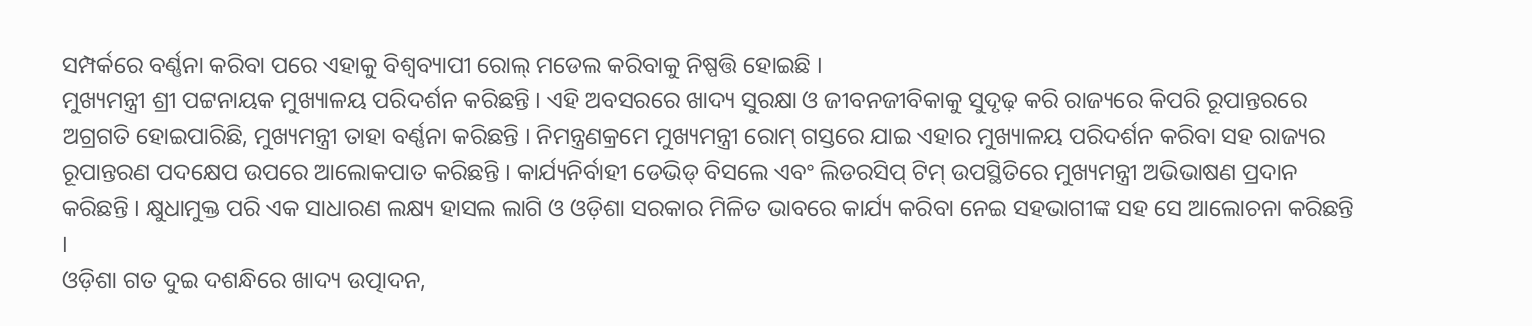ସମ୍ପର୍କରେ ବର୍ଣ୍ଣନା କରିବା ପରେ ଏହାକୁ ବିଶ୍ୱବ୍ୟାପୀ ରୋଲ୍ ମଡେଲ କରିବାକୁ ନିଷ୍ପତ୍ତି ହୋଇଛି ।
ମୁଖ୍ୟମନ୍ତ୍ରୀ ଶ୍ରୀ ପଟ୍ଟନାୟକ ମୁଖ୍ୟାଳୟ ପରିଦର୍ଶନ କରିଛନ୍ତି । ଏହି ଅବସରରେ ଖାଦ୍ୟ ସୁରକ୍ଷା ଓ ଜୀବନଜୀବିକାକୁ ସୁଦୃଢ଼ କରି ରାଜ୍ୟରେ କିପରି ରୂପାନ୍ତରରେ ଅଗ୍ରଗତି ହୋଇପାରିଛି, ମୁଖ୍ୟମନ୍ତ୍ରୀ ତାହା ବର୍ଣ୍ଣନା କରିଛନ୍ତି । ନିମନ୍ତ୍ରଣକ୍ରମେ ମୁଖ୍ୟମନ୍ତ୍ରୀ ରୋମ୍ ଗସ୍ତରେ ଯାଇ ଏହାର ମୁଖ୍ୟାଳୟ ପରିଦର୍ଶନ କରିବା ସହ ରାଜ୍ୟର ରୂପାନ୍ତରଣ ପଦକ୍ଷେପ ଉପରେ ଆଲୋକପାତ କରିଛନ୍ତି । କାର୍ଯ୍ୟନିର୍ବାହୀ ଡେଭିଡ୍ ବିସଲେ ଏବଂ ଲିଡରସିପ୍ ଟିମ୍ ଉପସ୍ଥିତିରେ ମୁଖ୍ୟମନ୍ତ୍ରୀ ଅଭିଭାଷଣ ପ୍ରଦାନ କରିଛନ୍ତି । କ୍ଷୁଧାମୁକ୍ତ ପରି ଏକ ସାଧାରଣ ଲକ୍ଷ୍ୟ ହାସଲ ଲାଗି ଓ ଓଡ଼ିଶା ସରକାର ମିଳିତ ଭାବରେ କାର୍ଯ୍ୟ କରିବା ନେଇ ସହଭାଗୀଙ୍କ ସହ ସେ ଆଲୋଚନା କରିଛନ୍ତି ।
ଓଡ଼ିଶା ଗତ ଦୁଇ ଦଶନ୍ଧିରେ ଖାଦ୍ୟ ଉତ୍ପାଦନ,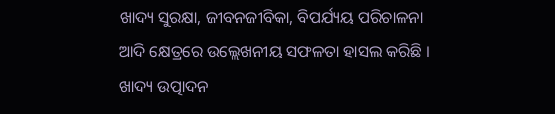ଖାଦ୍ୟ ସୁରକ୍ଷା, ଜୀବନଜୀବିକା, ବିପର୍ଯ୍ୟୟ ପରିଚାଳନା ଆଦି କ୍ଷେତ୍ରରେ ଉଲ୍ଲେଖନୀୟ ସଫଳତା ହାସଲ କରିଛି । ଖାଦ୍ୟ ଉତ୍ପାଦନ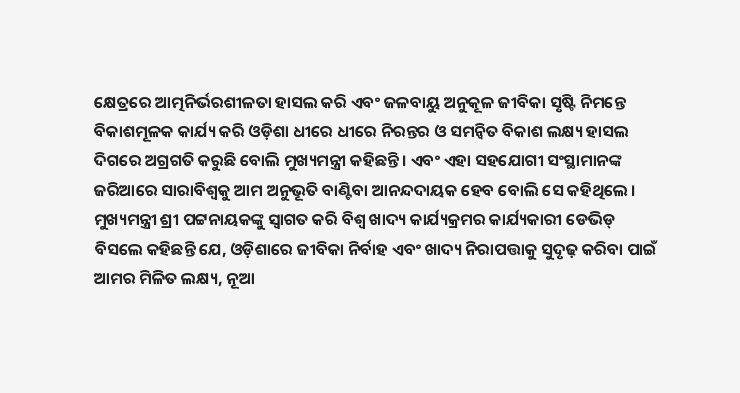କ୍ଷେତ୍ରରେ ଆତ୍ମନିର୍ଭରଶୀଳତା ହାସଲ କରି ଏବଂ ଜଳବାୟୁ ଅନୁକୂଳ ଜୀବିକା ସୃଷ୍ଟି ନିମନ୍ତେ ବିକାଶମୂଳକ କାର୍ଯ୍ୟ କରି ଓଡ଼ିଶା ଧୀରେ ଧୀରେ ନିରନ୍ତର ଓ ସମନ୍ୱିତ ବିକାଶ ଲକ୍ଷ୍ୟ ହାସଲ ଦିଗରେ ଅଗ୍ରଗତି କରୁଛି ବୋଲି ମୁଖ୍ୟମନ୍ତ୍ରୀ କହିଛନ୍ତି । ଏବଂ ଏହା ସହଯୋଗୀ ସଂସ୍ଥାମାନଙ୍କ ଜରିଆରେ ସାରାବିଶ୍ୱକୁ ଆମ ଅନୁଭୂତି ବାଣ୍ଟିବା ଆନନ୍ଦଦାୟକ ହେବ ବୋଲି ସେ କହିଥିଲେ ।
ମୁଖ୍ୟମନ୍ତ୍ରୀ ଶ୍ରୀ ପଟ୍ଟନାୟକଙ୍କୁ ସ୍ୱାଗତ କରି ବିଶ୍ୱ ଖାଦ୍ୟ କାର୍ଯ୍ୟକ୍ରମର କାର୍ଯ୍ୟକାରୀ ଡେଭିଡ୍ ବିସଲେ କହିଛନ୍ତି ଯେ, ଓଡ଼ିଶାରେ ଜୀବିକା ନିର୍ବାହ ଏବଂ ଖାଦ୍ୟ ନିରାପତ୍ତାକୁ ସୁଦୃଢ଼ କରିବା ପାଇଁ ଆମର ମିଳିତ ଲକ୍ଷ୍ୟ, ନୂଆ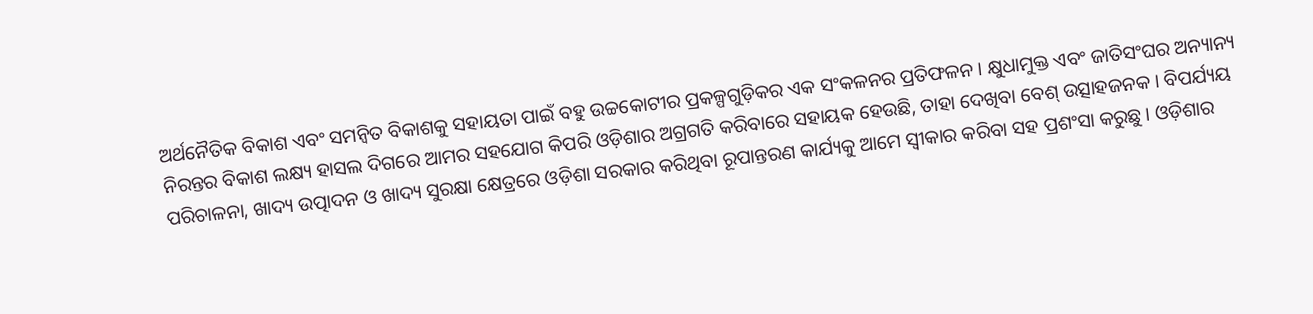ଅର୍ଥନୈତିକ ବିକାଶ ଏବଂ ସମନ୍ୱିତ ବିକାଶକୁ ସହାୟତା ପାଇଁ ବହୁ ଉଚ୍ଚକୋଟୀର ପ୍ରକଳ୍ପଗୁଡ଼ିକର ଏକ ସଂକଳନର ପ୍ରତିଫଳନ । କ୍ଷୁଧାମୁକ୍ତ ଏବଂ ଜାତିସଂଘର ଅନ୍ୟାନ୍ୟ ନିରନ୍ତର ବିକାଶ ଲକ୍ଷ୍ୟ ହାସଲ ଦିଗରେ ଆମର ସହଯୋଗ କିପରି ଓଡ଼ିଶାର ଅଗ୍ରଗତି କରିବାରେ ସହାୟକ ହେଉଛି, ତାହା ଦେଖିବା ବେଶ୍ ଉତ୍ସାହଜନକ । ବିପର୍ଯ୍ୟୟ ପରିଚାଳନା, ଖାଦ୍ୟ ଉତ୍ପାଦନ ଓ ଖାଦ୍ୟ ସୁରକ୍ଷା କ୍ଷେତ୍ରରେ ଓଡ଼ିଶା ସରକାର କରିଥିବା ରୂପାନ୍ତରଣ କାର୍ଯ୍ୟକୁ ଆମେ ସ୍ୱୀକାର କରିବା ସହ ପ୍ରଶଂସା କରୁଛୁ । ଓଡ଼ିଶାର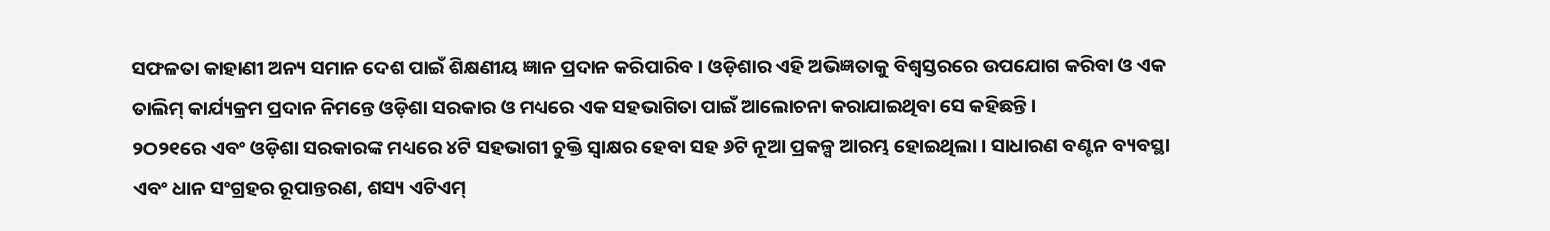ସଫଳତା କାହାଣୀ ଅନ୍ୟ ସମାନ ଦେଶ ପାଇଁ ଶିକ୍ଷଣୀୟ ଜ୍ଞାନ ପ୍ରଦାନ କରିପାରିବ । ଓଡ଼ିଶାର ଏହି ଅଭିଜ୍ଞତାକୁ ବିଶ୍ୱସ୍ତରରେ ଉପଯୋଗ କରିବା ଓ ଏକ ତାଲିମ୍ କାର୍ଯ୍ୟକ୍ରମ ପ୍ରଦାନ ନିମନ୍ତେ ଓଡ଼ିଶା ସରକାର ଓ ମଧ୍ୟରେ ଏକ ସହଭାଗିତା ପାଇଁ ଆଲୋଚନା କରାଯାଇଥିବା ସେ କହିଛନ୍ତି ।
୨ଠ୨୧ରେ ଏବଂ ଓଡ଼ିଶା ସରକାରଙ୍କ ମଧ୍ୟରେ ୪ଟି ସହଭାଗୀ ଚୁକ୍ତି ସ୍ୱାକ୍ଷର ହେବା ସହ ୬ଟି ନୂଆ ପ୍ରକଳ୍ପ ଆରମ୍ଭ ହୋଇଥିଲା । ସାଧାରଣ ବଣ୍ଟନ ବ୍ୟବସ୍ଥା ଏବଂ ଧାନ ସଂଗ୍ରହର ରୂପାନ୍ତରଣ, ଶସ୍ୟ ଏଟିଏମ୍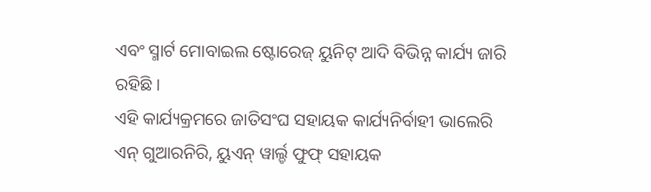ଏବଂ ସ୍ମାର୍ଟ ମୋବାଇଲ ଷ୍ଟୋରେଜ୍ ୟୁନିଟ୍ ଆଦି ବିଭିନ୍ନ କାର୍ଯ୍ୟ ଜାରି ରହିଛି ।
ଏହି କାର୍ଯ୍ୟକ୍ରମରେ ଜାତିସଂଘ ସହାୟକ କାର୍ଯ୍ୟନିର୍ବାହୀ ଭାଲେରି ଏନ୍ ଗୁଆରନିରି, ୟୁଏନ୍ ୱାର୍ଲ୍ଡ ଫୁଫ୍ ସହାୟକ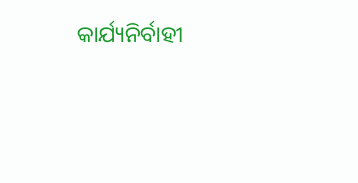କାର୍ଯ୍ୟନିର୍ବାହୀ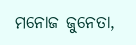ମନୋଜ ଜୁନେତା,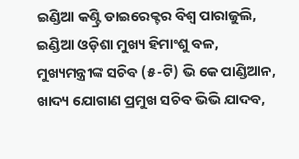ଇଣ୍ଡିଆ କଣ୍ଟ୍ରି ଡାଇରେକ୍ଟର ବିଶ୍ୱ ପାରାଜୁଲି, ଇଣ୍ଡିଆ ଓଡ଼ିଶା ମୁଖ୍ୟ ହିମାଂଶୁ ବଳ, ମୁଖ୍ୟମନ୍ତ୍ରୀଙ୍କ ସଚିବ (୫-ଟି) ଭି କେ ପାଣ୍ଡିଆନ, ଖାଦ୍ୟ ଯୋଗାଣ ପ୍ରମୁଖ ସଚିବ ଭିଭି ଯାଦବ,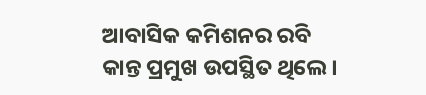ଆବାସିକ କମିଶନର ରବି କାନ୍ତ ପ୍ରମୁଖ ଉପସ୍ଥିତ ଥିଲେ ।